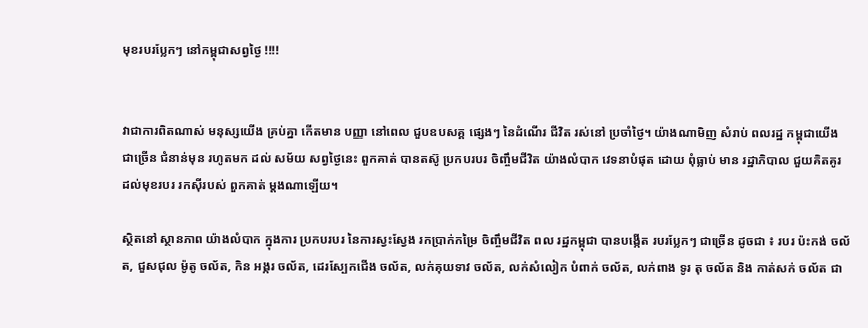មុខរបរប្លែកៗ នៅកម្ពុជាសព្វថ្ងៃ !!!!


វាជាការពិតណាស់ មនុស្សយើង គ្រប់គ្នា កើតមាន បញ្ញា នៅពេល ជួបឧបសគ្គ ផ្សេងៗ នៃដំណើរ ជីវិត រស់នៅ ប្រចាំថ្ងៃ។ យ៉ាងណាមិញ សំរាប់ ពលរដ្ឋ កម្ពុជាយើង ជាច្រើន ជំនាន់មុន រហូតមក ដល់ សម័យ សព្វថ្ងៃនេះ ពួកគាត់ បានតស៊ូ ប្រកបរបរ ចិញ្ចឹមជីវិត យ៉ាងលំបាក វេទនាបំផុត ដោយ ពុំធ្លាប់ មាន រដ្ឋាភិបាល ជួយគិតគូរ ដល់មុខរបរ រកស៊ីរបស់ ពួកគាត់ ម្តងណាឡើយ។

ស្ថិតនៅ ស្ថានភាព យ៉ាងលំបាក ក្នុងការ ប្រកបរបរ នៃការស្វះស្វែង រកប្រាក់កម្រៃ ចិញ្ចឹមជីវិត ពល រដ្ឋកម្ពុជា បានបង្កើត របរប្លែកៗ ជាច្រើន ដូចជា ៖ របរ ប៉ះកង់ ចល័ត, ជួសជុល ម៉ូតូ ចល័ត, កិន អង្ករ ចល័ត, ដេរស្បែកជើង ចល័ត, លក់គុយទាវ ចល័ត, លក់សំលៀក បំពាក់ ចល័ត, លក់ពាង ទូរ តុ ចល័ត និង កាត់សក់ ចល័ត ជា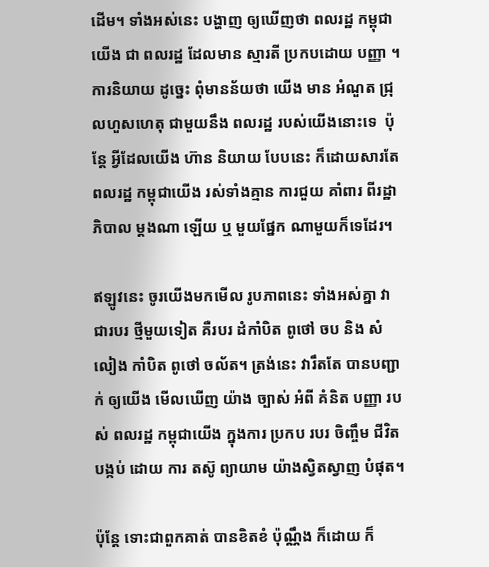ដើម។ ទាំងអស់នេះ បង្ហាញ ឲ្យឃើញថា ពលរដ្ឋ កម្ពុជា យើង ជា ពលរដ្ឋ ដែលមាន ស្មារតី ប្រកបដោយ បញ្ញា ។ ការនិយាយ ដូច្នេះ ពុំមានន័យថា យើង មាន អំណួត ជ្រុលហួសហេតុ ជាមួយនឹង ពលរដ្ឋ របស់យើងនោះទេ  ប៉ុន្តែ អ្វីដែលយើង ហ៊ាន និយាយ បែបនេះ ក៏ដោយសារតែ ពលរដ្ឋ កម្ពុជាយើង រស់ទាំងគ្មាន ការជួយ គាំពារ ពីរដ្ឋាភិបាល ម្តងណា ឡើយ ឬ មួយផ្នែក ណាមួយក៏ទេដែរ។

ឥឡូវនេះ ចូរយើងមកមើល រូបភាពនេះ ទាំងអស់គ្នា វាជារបរ ថ្មីមួយទៀត គឺរបរ ដំកាំបិត ពូថៅ ចប និង សំលៀង កាំបិត ពូថៅ ចល័ត។ ត្រង់នេះ វារឹតតែ បានបញ្ជាក់ ឲ្យយើង មើលឃើញ យ៉ាង ច្បាស់ អំពី គំនិត បញ្ញា របស់ ពលរដ្ឋ កម្ពុជាយើង ក្នុងការ ប្រកប របរ ចិញ្ចឹម ជីវិត បង្កប់ ដោយ ការ តស៊ូ ព្យាយាម យ៉ាងស្វិតស្វាញ បំផុត។

ប៉ុន្តែ ទោះជាពួកគាត់ បានខិតខំ ប៉ុណ្ណឹង ក៏ដោយ ក៏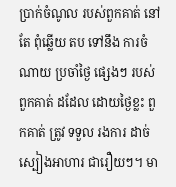ប្រាក់ចំណូល របស់ពួកគាត់ នៅតែ ពុំឆ្លើយ តប ទៅនឹង ការចំណាយ ប្រចាំថ្ងៃ ផ្សេងៗ របស់ពួកគាត់ ដដែល ដោយថ្ងៃខ្លះ ពួកគាត់ ត្រូវ ទទួល រងការ ដាច់ ស្បៀងអាហារ ជារឿយៗ។ មា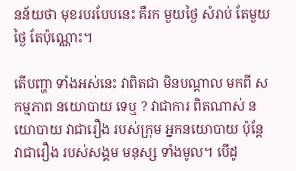នន័យថា មុខរបរបែបនេះ គឺរក មួយថ្ងៃ សំរាប់ តែមួយ ថ្ងៃ តែប៉ុណ្ណោះ។

តើបញ្ហា ទាំងអស់នេះ វាពិតជា មិនបណ្តាល មកពី សកម្មភាព នយោបាយ ទេឬ ? វាជាការ ពិតណាស់ នយោបាយ វាជារឿង របស់ក្រុម អ្នកនយោបាយ ប៉ុន្តែ វាជារឿង របស់សង្គម មនុស្ស ទាំងមូល។ បើដូ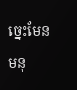ច្នេះមែន មនុ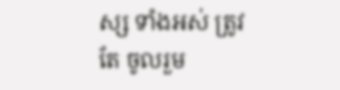ស្ស ទាំងអស់ ត្រូវតែ ចូលរួម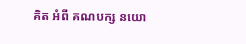គិត អំពី គណបក្ស នយោ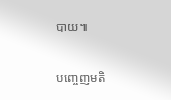បាយ៕

បញ្ចេញមតិ